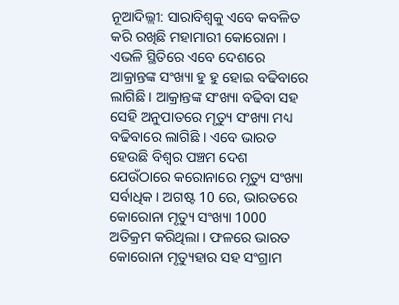ନୂଆଦିଲ୍ଲୀ: ସାରାବିଶ୍ବକୁ ଏବେ କବଳିତ କରି ରଖିଛି ମହାମାରୀ କୋରୋନା । ଏଭଳି ସ୍ଥିତିରେ ଏବେ ଦେଶରେ ଆକ୍ରାନ୍ତଙ୍କ ସଂଖ୍ୟା ହୁ ହୁ ହୋଇ ବଢିବାରେ ଲାଗିଛି । ଆକ୍ରାନ୍ତଙ୍କ ସଂଖ୍ୟା ବଢିବା ସହ ସେହି ଅନୁପାତରେ ମୃତ୍ୟୁ ସଂଖ୍ୟା ମଧ୍ୟ ବଢିବାରେ ଲାଗିଛି । ଏବେ ଭାରତ ହେଉଛି ବିଶ୍ୱର ପଞ୍ଚମ ଦେଶ ଯେଉଁଠାରେ କରୋନାରେ ମୃତ୍ୟୁ ସଂଖ୍ୟା ସର୍ବାଧିକ । ଅଗଷ୍ଟ 10 ରେ, ଭାରତରେ କୋରୋନା ମୃତ୍ୟୁ ସଂଖ୍ୟା 1000 ଅତିକ୍ରମ କରିଥିଲା । ଫଳରେ ଭାରତ କୋରୋନା ମୃତ୍ୟୁହାର ସହ ସଂଗ୍ରାମ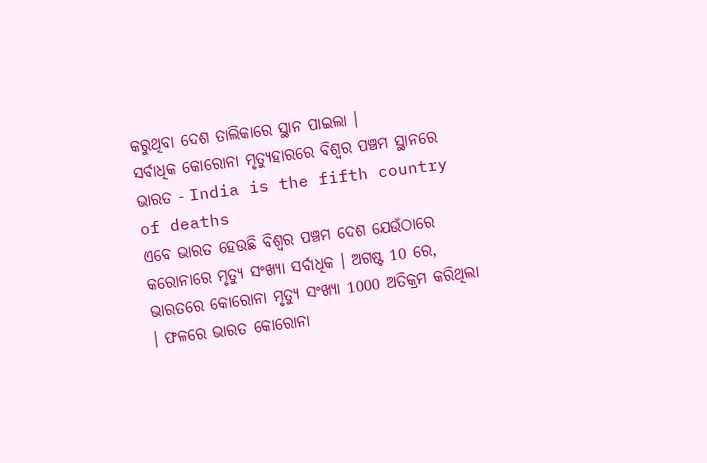କରୁଥିବା ଦେଶ ତାଲିକାରେ ସ୍ଥାନ ପାଇଲା ।
ସର୍ବାଧିକ କୋରୋନା ମୃତ୍ୟୁହାରରେ ବିଶ୍ବର ପଞ୍ଚମ ସ୍ଥାନରେ ଭାରତ - India is the fifth country of deaths
ଏବେ ଭାରତ ହେଉଛି ବିଶ୍ୱର ପଞ୍ଚମ ଦେଶ ଯେଉଁଠାରେ କରୋନାରେ ମୃତ୍ୟୁ ସଂଖ୍ୟା ସର୍ବାଧିକ । ଅଗଷ୍ଟ 10 ରେ, ଭାରତରେ କୋରୋନା ମୃତ୍ୟୁ ସଂଖ୍ୟା 1000 ଅତିକ୍ରମ କରିଥିଲା । ଫଳରେ ଭାରତ କୋରୋନା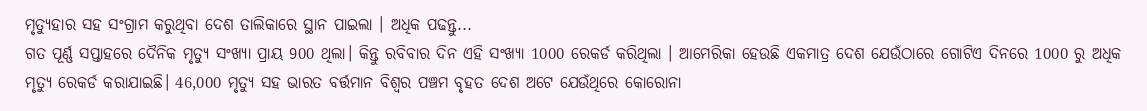ମୃତ୍ୟୁହାର ସହ ସଂଗ୍ରାମ କରୁଥିବା ଦେଶ ତାଲିକାରେ ସ୍ଥାନ ପାଇଲା । ଅଧିକ ପଢନ୍ତୁ...
ଗତ ପୂର୍ଣ୍ଣ ସପ୍ତାହରେ ଦୈନିକ ମୃତ୍ୟୁ ସଂଖ୍ୟା ପ୍ରାୟ 900 ଥିଲା। କିନ୍ତୁ ରବିବାର ଦିନ ଏହି ସଂଖ୍ୟା 1000 ରେକର୍ଡ କରିଥିଲା । ଆମେରିକା ହେଉଛି ଏକମାତ୍ର ଦେଶ ଯେଉଁଠାରେ ଗୋଟିଏ ଦିନରେ 1000 ରୁ ଅଧିକ ମୃତ୍ୟୁ ରେକର୍ଡ କରାଯାଇଛି। 46,000 ମୃତ୍ୟୁ ସହ ଭାରତ ବର୍ତ୍ତମାନ ବିଶ୍ବର ପଞ୍ଚମ ବୃହତ ଦେଶ ଅଟେ ଯେଉଁଥିରେ କୋରୋନା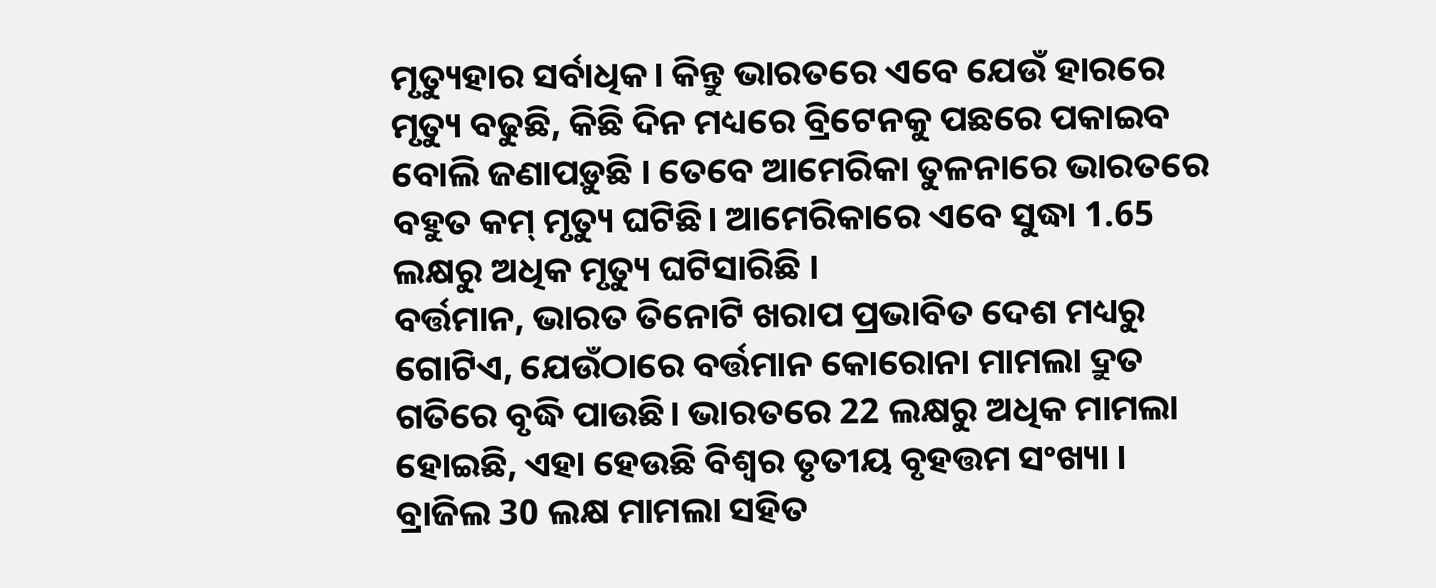ମୃତ୍ୟୁହାର ସର୍ବାଧିକ। କିନ୍ତୁ ଭାରତରେ ଏବେ ଯେଉଁ ହାରରେ ମୃତ୍ୟୁ ବଢୁଛି, କିଛି ଦିନ ମଧ୍ୟରେ ବ୍ରିଟେନକୁ ପଛରେ ପକାଇବ ବୋଲି ଜଣାପଡ଼ୁଛି । ତେବେ ଆମେରିକା ତୁଳନାରେ ଭାରତରେ ବହୁତ କମ୍ ମୃତ୍ୟୁ ଘଟିଛି। ଆମେରିକାରେ ଏବେ ସୁଦ୍ଧା 1.65 ଲକ୍ଷରୁ ଅଧିକ ମୃତ୍ୟୁ ଘଟିସାରିଛି ।
ବର୍ତ୍ତମାନ, ଭାରତ ତିନୋଟି ଖରାପ ପ୍ରଭାବିତ ଦେଶ ମଧ୍ୟରୁ ଗୋଟିଏ, ଯେଉଁଠାରେ ବର୍ତ୍ତମାନ କୋରୋନା ମାମଲା ଦ୍ରୁତ ଗତିରେ ବୃଦ୍ଧି ପାଉଛି। ଭାରତରେ 22 ଲକ୍ଷରୁ ଅଧିକ ମାମଲା ହୋଇଛି, ଏହା ହେଉଛି ବିଶ୍ୱର ତୃତୀୟ ବୃହତ୍ତମ ସଂଖ୍ୟା । ବ୍ରାଜିଲ 30 ଲକ୍ଷ ମାମଲା ସହିତ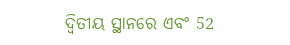ଦ୍ୱିତୀୟ ସ୍ଥାନରେ ଏବଂ 52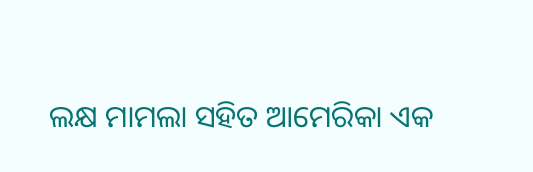ଲକ୍ଷ ମାମଲା ସହିତ ଆମେରିକା ଏକ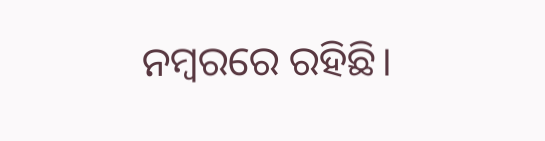ନମ୍ବରରେ ରହିଛି।